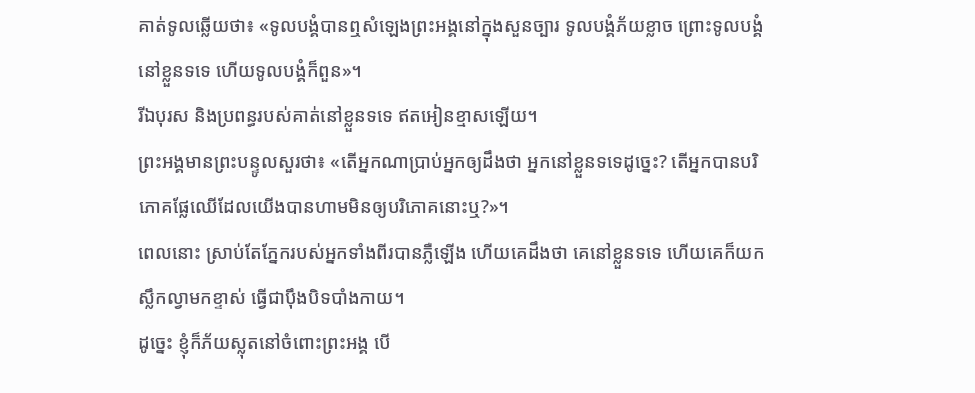គាត់ទូលឆ្លើយថា៖ «ទូលបង្គំបានឮសំឡេងព្រះអង្គនៅក្នុងសួនច្បារ ទូលបង្គំភ័យខ្លាច ព្រោះទូលបង្គំនៅខ្លួនទទេ ហើយទូលបង្គំក៏ពួន»។
រីឯបុរស និងប្រពន្ធរបស់គាត់នៅខ្លួនទទេ ឥតអៀនខ្មាសឡើយ។
ព្រះអង្គមានព្រះបន្ទូលសួរថា៖ «តើអ្នកណាប្រាប់អ្នកឲ្យដឹងថា អ្នកនៅខ្លួនទទេដូច្នេះ? តើអ្នកបានបរិភោគផ្លែឈើដែលយើងបានហាមមិនឲ្យបរិភោគនោះឬ?»។
ពេលនោះ ស្រាប់តែភ្នែករបស់អ្នកទាំងពីរបានភ្លឺឡើង ហើយគេដឹងថា គេនៅខ្លួនទទេ ហើយគេក៏យកស្លឹកល្វាមកខ្ទាស់ ធ្វើជាប៉ឹងបិទបាំងកាយ។
ដូច្នេះ ខ្ញុំក៏ភ័យស្លុតនៅចំពោះព្រះអង្គ បើ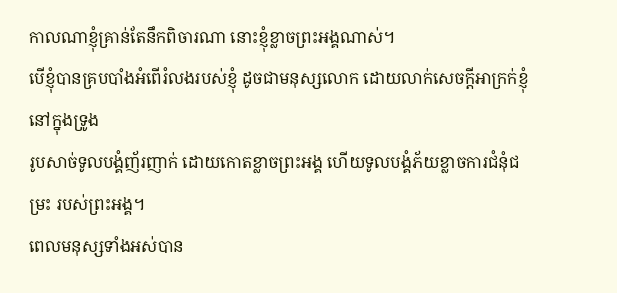កាលណាខ្ញុំគ្រាន់តែនឹកពិចារណា នោះខ្ញុំខ្លាចព្រះអង្គណាស់។
បើខ្ញុំបានគ្របបាំងអំពើរំលងរបស់ខ្ញុំ ដូចជាមនុស្សលោក ដោយលាក់សេចក្ដីអាក្រក់ខ្ញុំនៅក្នុងទ្រូង
រូបសាច់ទូលបង្គំញ័រញាក់ ដោយកោតខ្លាចព្រះអង្គ ហើយទូលបង្គំភ័យខ្លាចការជំនុំជម្រះ របស់ព្រះអង្គ។
ពេលមនុស្សទាំងអស់បាន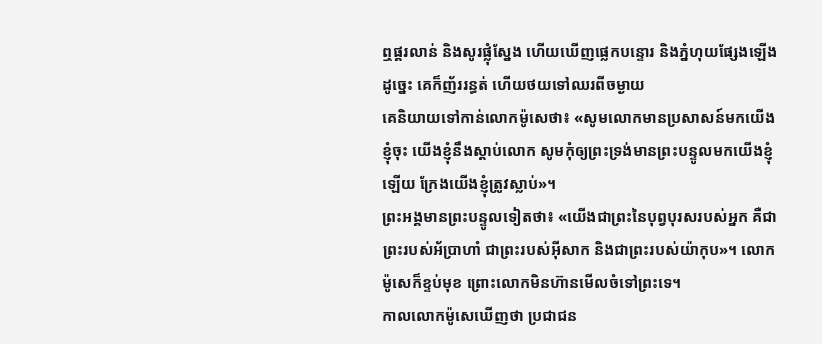ឮផ្គរលាន់ និងសូរផ្លុំស្នែង ហើយឃើញផ្លេកបន្ទោរ និងភ្នំហុយផ្សែងឡើងដូច្នេះ គេក៏ញ័ររន្ធត់ ហើយថយទៅឈរពីចម្ងាយ
គេនិយាយទៅកាន់លោកម៉ូសេថា៖ «សូមលោកមានប្រសាសន៍មកយើងខ្ញុំចុះ យើងខ្ញុំនឹងស្តាប់លោក សូមកុំឲ្យព្រះទ្រង់មានព្រះបន្ទូលមកយើងខ្ញុំឡើយ ក្រែងយើងខ្ញុំត្រូវស្លាប់»។
ព្រះអង្គមានព្រះបន្ទូលទៀតថា៖ «យើងជាព្រះនៃបុព្វបុរសរបស់អ្នក គឺជាព្រះរបស់អ័ប្រាហាំ ជាព្រះរបស់អ៊ីសាក និងជាព្រះរបស់យ៉ាកុប»។ លោកម៉ូសេក៏ខ្ទប់មុខ ព្រោះលោកមិនហ៊ានមើលចំទៅព្រះទេ។
កាលលោកម៉ូសេឃើញថា ប្រជាជន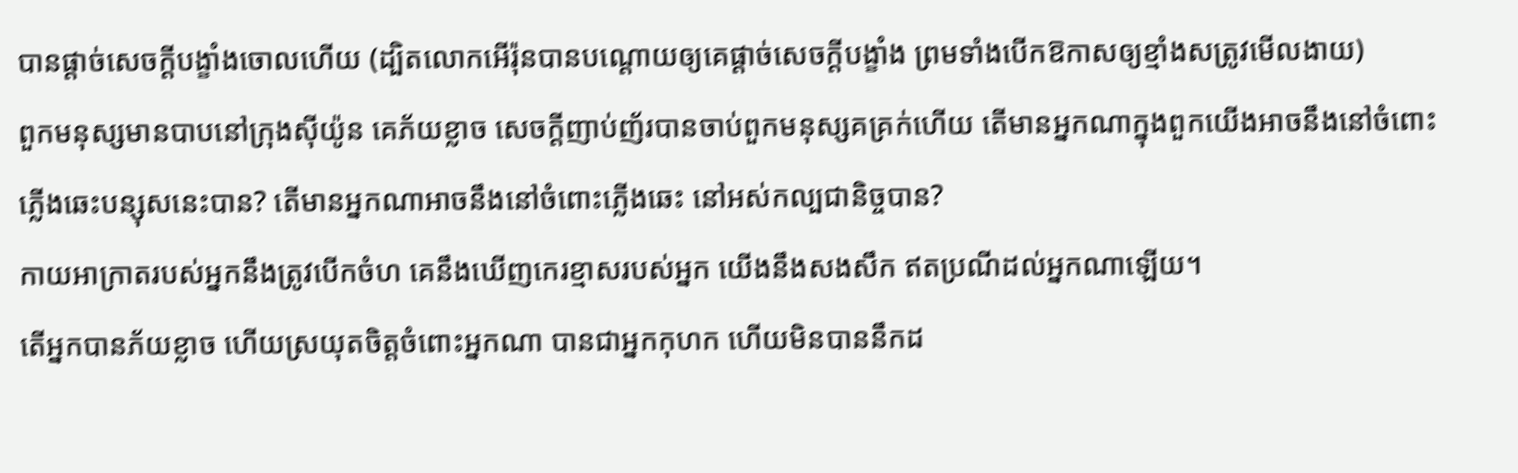បានផ្តាច់សេចក្ដីបង្ខាំងចោលហើយ (ដ្បិតលោកអើរ៉ុនបានបណ្ដោយឲ្យគេផ្ដាច់សេចក្ដីបង្ខាំង ព្រមទាំងបើកឱកាសឲ្យខ្មាំងសត្រូវមើលងាយ)
ពួកមនុស្សមានបាបនៅក្រុងស៊ីយ៉ូន គេភ័យខ្លាច សេចក្ដីញាប់ញ័របានចាប់ពួកមនុស្សគគ្រក់ហើយ តើមានអ្នកណាក្នុងពួកយើងអាចនឹងនៅចំពោះ ភ្លើងឆេះបន្សុសនេះបាន? តើមានអ្នកណាអាចនឹងនៅចំពោះភ្លើងឆេះ នៅអស់កល្បជានិច្ចបាន?
កាយអាក្រាតរបស់អ្នកនឹងត្រូវបើកចំហ គេនឹងឃើញកេរខ្មាសរបស់អ្នក យើងនឹងសងសឹក ឥតប្រណីដល់អ្នកណាឡើយ។
តើអ្នកបានភ័យខ្លាច ហើយស្រយុតចិត្តចំពោះអ្នកណា បានជាអ្នកកុហក ហើយមិនបាននឹកដ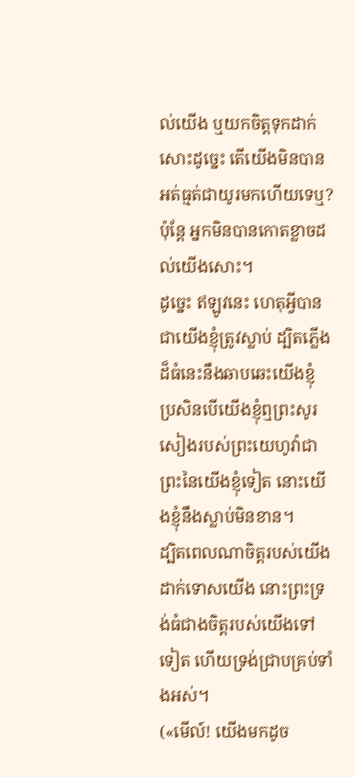ល់យើង ឬយកចិត្តទុកដាក់សោះដូច្នេះ តើយើងមិនបានអត់ធ្មត់ជាយូរមកហើយទេឬ? ប៉ុន្តែ អ្នកមិនបានកោតខ្លាចដល់យើងសោះ។
ដូច្នេះ ឥឡូវនេះ ហេតុអ្វីបានជាយើងខ្ញុំត្រូវស្លាប់ ដ្បិតភ្លើងដ៏ធំនេះនឹងឆាបឆេះយើងខ្ញុំ ប្រសិនបើយើងខ្ញុំឮព្រះសូរសៀងរបស់ព្រះយេហូវ៉ាជាព្រះនៃយើងខ្ញុំទៀត នោះយើងខ្ញុំនឹងស្លាប់មិនខាន។
ដ្បិតពេលណាចិត្តរបស់យើងដាក់ទោសយើង នោះព្រះទ្រង់ធំជាងចិត្តរបស់យើងទៅទៀត ហើយទ្រង់ជ្រាបគ្រប់ទាំងអស់។
(«មើល៍! យើងមកដូច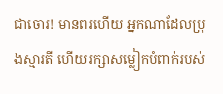ជាចោរ! មានពរហើយ អ្នកណាដែលប្រុងស្មារតី ហើយរក្សាសម្លៀកបំពាក់របស់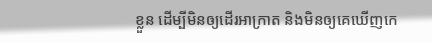ខ្លួន ដើម្បីមិនឲ្យដើរអាក្រាត និងមិនឲ្យគេឃើញកេ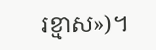រខ្មាស»)។